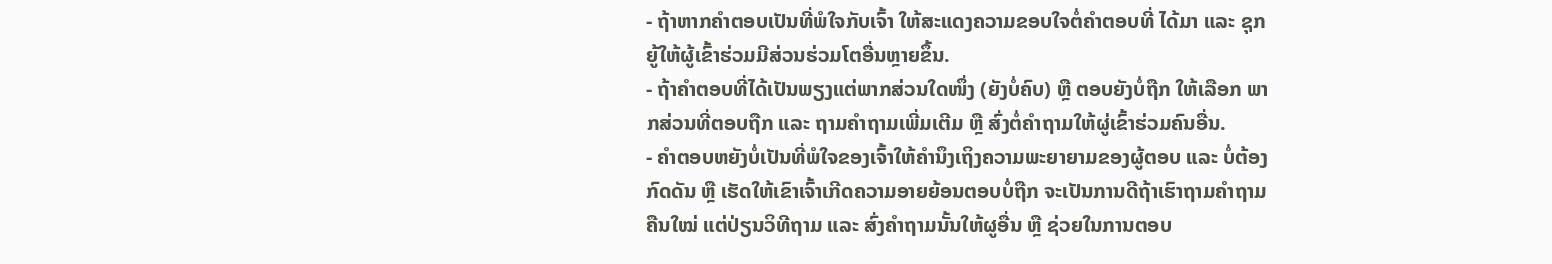- ຖ້າຫາກຄຳຕອບເປັນທີ່ພໍໃຈກັບເຈົ້າ ໃຫ້ສະແດງຄວາມຂອບໃຈຕໍ່ຄຳຕອບທີ່ ໄດ້ມາ ແລະ ຊຸກຍູ້ໃຫ້ຜູ້ເຂົ້າຮ່ວມມີສ່ວນຮ່ວມໂຕອື່ນຫຼາຍຂຶ້ນ.
- ຖ້າຄຳຕອບທີ່ໄດ້ເປັນພຽງແຕ່ພາກສ່ວນໃດໜຶ່ງ (ຍັງບໍ່ຄົບ) ຫຼື ຕອບຍັງບໍ່ຖືກ ໃຫ້ເລືອກ ພາກສ່ວນທີ່ຕອບຖືກ ແລະ ຖາມຄຳຖາມເພີ່ມເຕີມ ຫຼື ສົ່ງຕໍ່ຄຳຖາມໃຫ້ຜູ່ເຂົ້າຮ່ວມຄົນອື່ນ.
- ຄຳຕອບຫຍັງບໍ່ເປັນທີ່ພໍໃຈຂອງເຈົ້າໃຫ້ຄຳນຶງເຖິງຄວາມພະຍາຍາມຂອງຜູ້ຕອບ ແລະ ບໍ່ຕ້ອງກົດດັນ ຫຼື ເຮັດໃຫ້ເຂົາເຈົ້າເກີດຄວາມອາຍຍ້ອນຕອບບໍ່ຖືກ ຈະເປັນການດີຖ້າເຮົາຖາມຄຳຖາມຄືນໃໝ່ ແຕ່ປ່ຽນວິທີຖາມ ແລະ ສົ່ງຄຳຖາມນັ້ນໃຫ້ຜູອື່ນ ຫຼື ຊ່ວຍໃນການຕອບ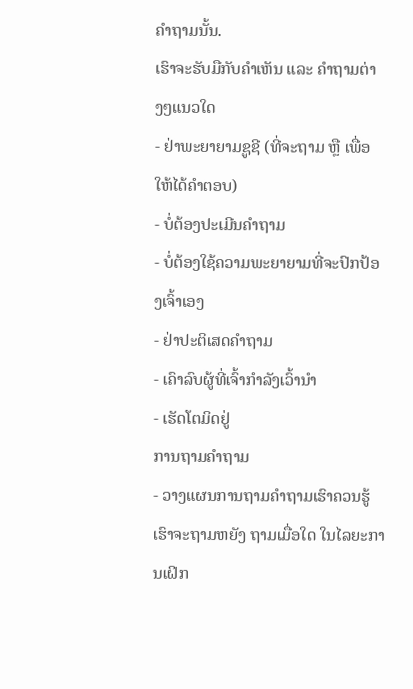ຄຳຖາມນັ້ນ.
ເຮົາຈະຮັບມືກັບຄຳເຫັນ ແລະ ຄຳຖາມຕ່າງໆແນວໃດ
- ຢ່າພະຍາຍາມຊູຊີ (ທີ່ຈະຖາມ ຫຼື ເພື່ອໃຫ້ໄດ້ຄຳຕອບ)
- ບໍ່ຕ້ອງປະເມີນຄຳຖາມ
- ບໍ່ຕ້ອງໃຊ້ຄວາມພະຍາຍາມທີ່ຈະປົກປ້ອງເຈົ້າເອງ
- ຢ່າປະຕິເສດຄຳຖາມ
- ເຄົາລົບຜູ້ທີ່ເຈົ້າກຳລັງເວົ້ານຳ
- ເຮັດໂຕມິດຢູ່
ການຖາມຄຳຖາມ
- ວາງແຜນການຖາມຄຳຖາມເຮົາຄວນຮູ້ເຮົາຈະຖາມຫຍັງ ຖາມເມື່ອໃດ ໃນໄລຍະການເຝິກ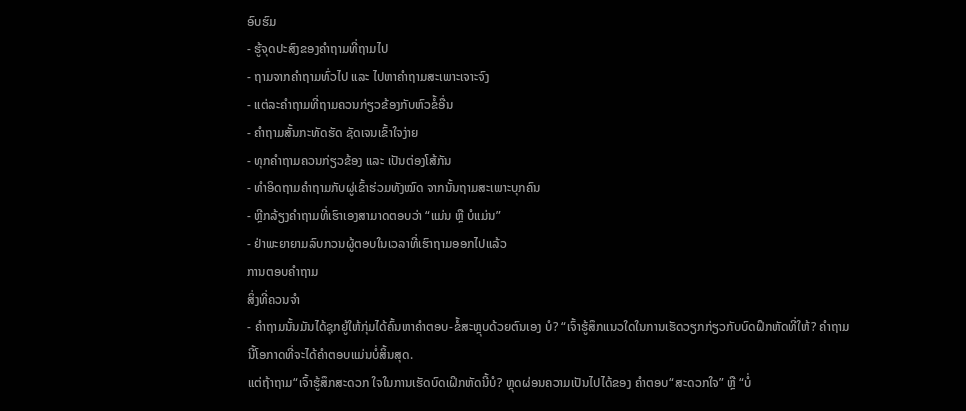ອົບຮົມ
- ຮູ້ຈຸດປະສົງຂອງຄຳຖາມທີ່ຖາມໄປ
- ຖາມຈາກຄຳຖາມທົ່ວໄປ ແລະ ໄປຫາຄຳຖາມສະເພາະເຈາະຈົງ
- ແຕ່ລະຄຳຖາມທີ່ຖາມຄວນກ່ຽວຂ້ອງກັບຫົວຂໍ້ອື່ນ
- ຄຳຖາມສັ້ນກະທັດຮັດ ຊັດເຈນເຂົ້າໃຈງ່າຍ
- ທຸກຄຳຖາມຄວນກ່ຽວຂ້ອງ ແລະ ເປັນຕ່ອງໂສ້ກັນ
- ທຳອິດຖາມຄຳຖາມກັບຜູ່ເຂົ້າຮ່ວມທັງໝົດ ຈາກນັ້ນຖາມສະເພາະບຸກຄົນ
- ຫຼີກລ້ຽງຄຳຖາມທີ່ເຮົາເອງສາມາດຕອບວ່າ “ແມ່ນ ຫຼື ບໍແມ່ນ”
- ຢ່າພະຍາຍາມລົບກວນຜູ້ຕອບໃນເວລາທີ່ເຮົາຖາມອອກໄປແລ້ວ
ການຕອບຄຳຖາມ
ສິ່ງທີ່ຄວນຈຳ
- ຄຳຖາມນັ້ນມັນໄດ້ຊຸກຍູ້ໃຫ້ກຸ່ມໄດ້ຄົ້ນຫາຄຳຕອບ-ຂໍ້ສະຫຼຸບດ້ວຍຕົນເອງ ບໍ? “ເຈົ້າຮູ້ສຶກແນວໃດໃນການເຮັດວຽກກ່ຽວກັບບົດຝຶກຫັດທີ່ໃຫ້? ຄຳຖາມນີ້ໂອກາດທີ່ຈະໄດ້ຄຳຕອບແມ່ນບໍ່ສິ້ນສຸດ.
ແຕ່ຖ້າຖາມ“ເຈົ້າຮູ້ສຶກສະດວກ ໃຈໃນການເຮັດບົດເຝິກຫັດນີ້ບໍ? ຫຼຸດຜ່ອນຄວາມເປັນໄປໄດ້ຂອງ ຄຳຕອບ“ສະດວກໃຈ” ຫຼື “ບໍ່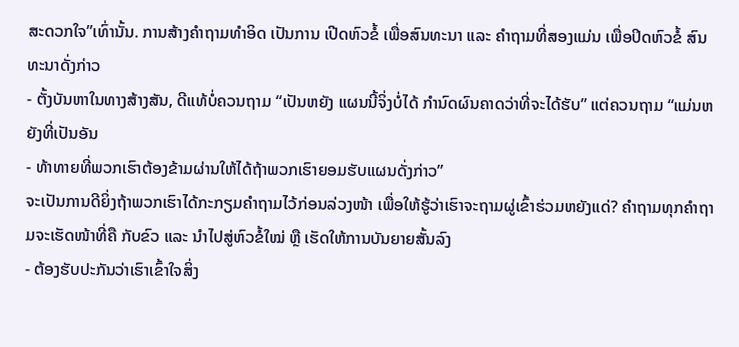ສະດວກໃຈ”ເທົ່ານັ້ນ. ການສ້າງຄຳຖາມທຳອິດ ເປັນການ ເປີດຫົວຂໍ້ ເພື່ອສົນທະນາ ແລະ ຄຳຖາມທີ່ສອງແມ່ນ ເພື່ອປິດຫົວຂໍ້ ສົນທະນາດັ່ງກ່າວ
- ຕັ້ງບັນຫາໃນທາງສ້າງສັນ, ດີແທ້ບໍ່ຄວນຖາມ “ເປັນຫຍັງ ແຜນນີ້ຈິ່ງບໍ່ໄດ້ ກຳນົດຜົນຄາດວ່າທີ່ຈະໄດ້ຮັບ” ແຕ່ຄວນຖາມ “ແມ່ນຫຍັງທີ່ເປັນອັນ
- ທ້າທາຍທີ່ພວກເຮົາຕ້ອງຂ້າມຜ່ານໃຫ້ໄດ້ຖ້າພວກເຮົາຍອມຮັບແຜນດັ່ງກ່າວ”
ຈະເປັນການດີຍິ່ງຖ້າພວກເຮົາໄດ້ກະກຽມຄຳຖາມໄວ້ກ່ອນລ່ວງໜ້າ ເພື່ອໃຫ້ຮູ້ວ່າເຮົາຈະຖາມຜູ່ເຂົ້າຮ່ວມຫຍັງແດ່? ຄຳຖາມທຸກຄຳຖາມຈະເຮັດໜ້າທີ່ຄື ກັບຂົວ ແລະ ນຳໄປສູ່ຫົວຂໍ້ໃໝ່ ຫຼື ເຮັດໃຫ້ການບັນຍາຍສັ້ນລົງ
- ຕ້ອງຮັບປະກັນວ່າເຮົາເຂົ້າໃຈສິ່ງ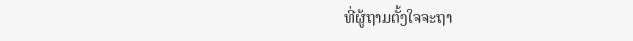ທີ່ຜູ້ຖາມຕັ້ງໃຈຈະຖາ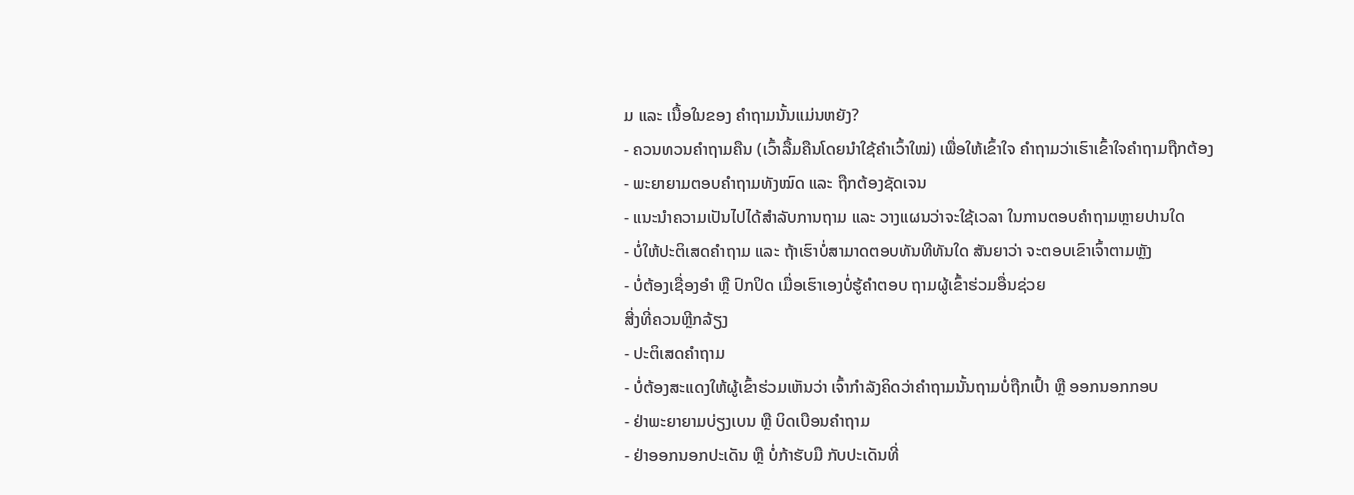ມ ແລະ ເນື້ອໃນຂອງ ຄຳຖາມນັ້ນແມ່ນຫຍັງ?
- ຄວນທວນຄຳຖາມຄືນ (ເວົ້າລື້ມຄືນໂດຍນຳໃຊ້ຄຳເວົ້າໃໝ່) ເພື່ອໃຫ້ເຂົ້າໃຈ ຄຳຖາມວ່າເຮົາເຂົ້າໃຈຄຳຖາມຖືກຕ້ອງ
- ພະຍາຍາມຕອບຄຳຖາມທັງໝົດ ແລະ ຖືກຕ້ອງຊັດເຈນ
- ແນະນຳຄວາມເປັນໄປໄດ້ສຳລັບການຖາມ ແລະ ວາງແຜນວ່າຈະໃຊ້ເວລາ ໃນການຕອບຄຳຖາມຫຼາຍປານໃດ
- ບໍ່ໃຫ້ປະຕິເສດຄຳຖາມ ແລະ ຖ້າເຮົາບໍ່ສາມາດຕອບທັນທີທັນໃດ ສັນຍາວ່າ ຈະຕອບເຂົາເຈົ້າຕາມຫຼັງ
- ບໍ່ຕ້ອງເຊື່ອງອຳ ຫຼື ປົກປິດ ເມື່ອເຮົາເອງບໍ່ຮູ້ຄຳຕອບ ຖາມຜູ້ເຂົ້າຮ່ວມອື່ນຊ່ວຍ
ສີ່ງທີ່ຄວນຫຼີກລ້ຽງ
- ປະຕິເສດຄຳຖາມ
- ບໍ່ຕ້ອງສະແດງໃຫ້ຜູ້ເຂົ້າຮ່ວມເຫັນວ່າ ເຈົ້າກຳລັງຄິດວ່າຄຳຖາມນັ້ນຖາມບໍ່ຖືກເປົ້າ ຫຼື ອອກນອກກອບ
- ຢ່າພະຍາຍາມບ່ຽງເບນ ຫຼື ບິດເບືອນຄຳຖາມ
- ຢ່າອອກນອກປະເດັນ ຫຼື ບໍ່ກ້າຮັບມື ກັບປະເດັນທີ່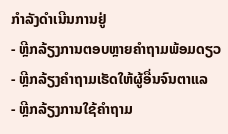ກຳລັງດຳເນີນການຢູ່
- ຫຼີກລ້ຽງການຕອບຫຼາຍຄຳຖາມພ້ອມດຽວ
- ຫຼີກລ້ຽງຄຳຖາມເຮັດໃຫ້ຜູ້ອື່ນຈົນຕາແລ
- ຫຼີກລ້ຽງການໃຊ້ຄຳຖາມ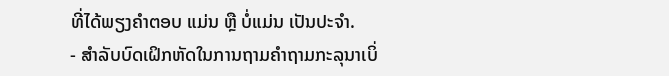ທີ່ໄດ້ພຽງຄຳຕອບ ແມ່ນ ຫຼື ບໍ່ແມ່ນ ເປັນປະຈຳ.
- ສຳລັບບົດເຝິກຫັດໃນການຖາມຄຳຖາມກະລຸນາເບິ່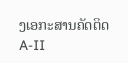ງເອກະສານຄັດຕິດ A-II